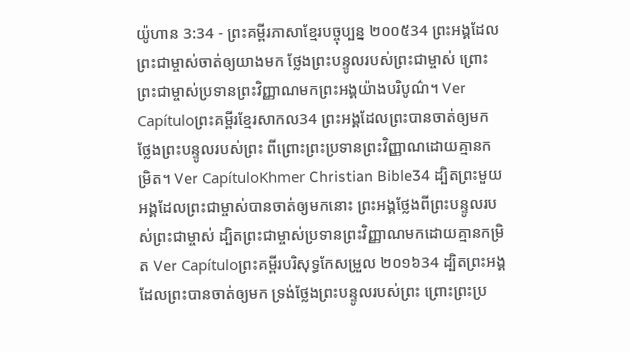យ៉ូហាន 3:34 - ព្រះគម្ពីរភាសាខ្មែរបច្ចុប្បន្ន ២០០៥34 ព្រះអង្គដែលព្រះជាម្ចាស់ចាត់ឲ្យយាងមក ថ្លែងព្រះបន្ទូលរបស់ព្រះជាម្ចាស់ ព្រោះព្រះជាម្ចាស់ប្រទានព្រះវិញ្ញាណមកព្រះអង្គយ៉ាងបរិបូណ៌។ Ver Capítuloព្រះគម្ពីរខ្មែរសាកល34 ព្រះអង្គដែលព្រះបានចាត់ឲ្យមក ថ្លែងព្រះបន្ទូលរបស់ព្រះ ពីព្រោះព្រះប្រទានព្រះវិញ្ញាណដោយគ្មានកម្រិត។ Ver CapítuloKhmer Christian Bible34 ដ្បិតព្រះមួយអង្គដែលព្រះជាម្ចាស់បានចាត់ឲ្យមកនោះ ព្រះអង្គថ្លែងពីព្រះបន្ទូលរបស់ព្រះជាម្ចាស់ ដ្បិតព្រះជាម្ចាស់ប្រទានព្រះវិញ្ញាណមកដោយគ្មានកម្រិត Ver Capítuloព្រះគម្ពីរបរិសុទ្ធកែសម្រួល ២០១៦34 ដ្បិតព្រះអង្គដែលព្រះបានចាត់ឲ្យមក ទ្រង់ថ្លែងព្រះបន្ទូលរបស់ព្រះ ព្រោះព្រះប្រ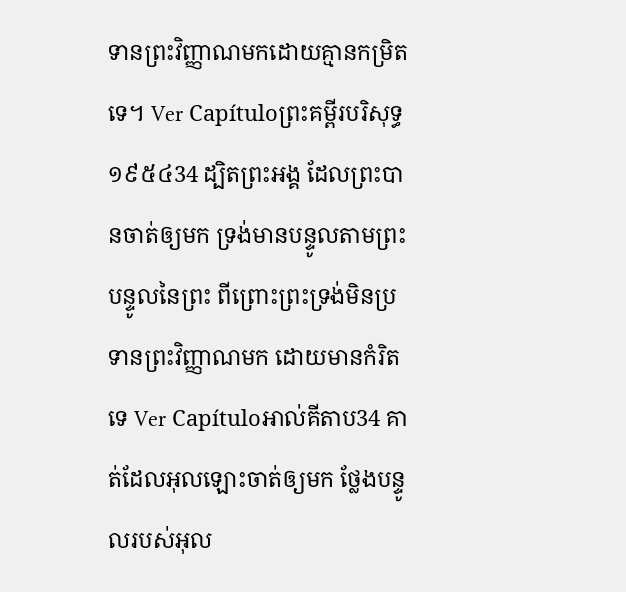ទានព្រះវិញ្ញាណមកដោយគ្មានកម្រិតទេ។ Ver Capítuloព្រះគម្ពីរបរិសុទ្ធ ១៩៥៤34 ដ្បិតព្រះអង្គ ដែលព្រះបានចាត់ឲ្យមក ទ្រង់មានបន្ទូលតាមព្រះបន្ទូលនៃព្រះ ពីព្រោះព្រះទ្រង់មិនប្រទានព្រះវិញ្ញាណមក ដោយមានកំរិតទេ Ver Capítuloអាល់គីតាប34 គាត់ដែលអុលឡោះចាត់ឲ្យមក ថ្លែងបន្ទូលរបស់អុល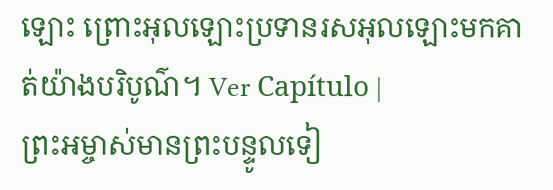ឡោះ ព្រោះអុលឡោះប្រទានរសអុលឡោះមកគាត់យ៉ាងបរិបូណ៌។ Ver Capítulo |
ព្រះអម្ចាស់មានព្រះបន្ទូលទៀ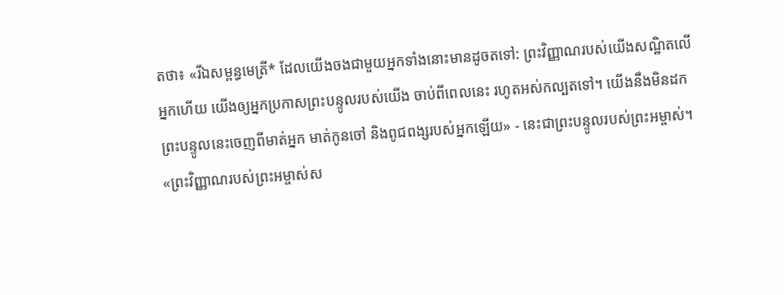តថា៖ «រីឯសម្ពន្ធមេត្រី* ដែលយើងចងជាមួយអ្នកទាំងនោះមានដូចតទៅ: ព្រះវិញ្ញាណរបស់យើងសណ្ឋិតលើអ្នកហើយ យើងឲ្យអ្នកប្រកាសព្រះបន្ទូលរបស់យើង ចាប់ពីពេលនេះ រហូតអស់កល្បតទៅ។ យើងនឹងមិនដកព្រះបន្ទូលនេះចេញពីមាត់អ្នក មាត់កូនចៅ និងពូជពង្សរបស់អ្នកឡើយ» - នេះជាព្រះបន្ទូលរបស់ព្រះអម្ចាស់។
«ព្រះវិញ្ញាណរបស់ព្រះអម្ចាស់ស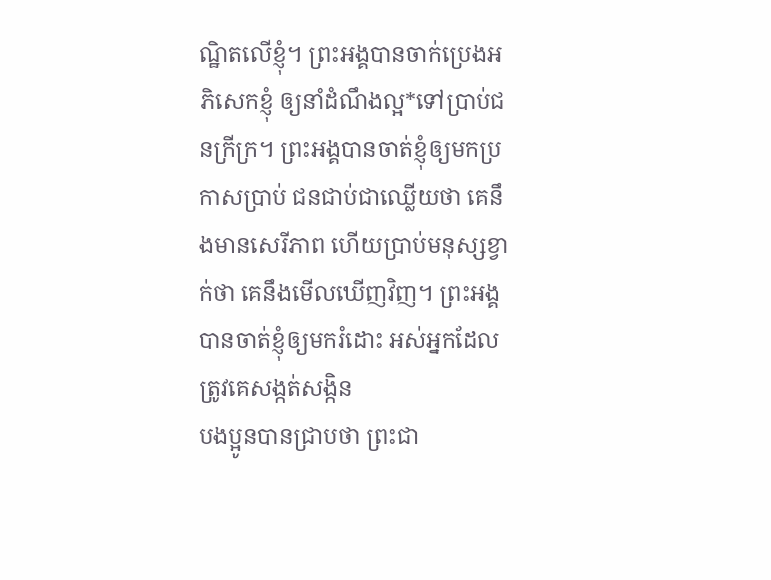ណ្ឋិតលើខ្ញុំ។ ព្រះអង្គបានចាក់ប្រេងអភិសេកខ្ញុំ ឲ្យនាំដំណឹងល្អ*ទៅប្រាប់ជនក្រីក្រ។ ព្រះអង្គបានចាត់ខ្ញុំឲ្យមកប្រកាសប្រាប់ ជនជាប់ជាឈ្លើយថា គេនឹងមានសេរីភាព ហើយប្រាប់មនុស្សខ្វាក់ថា គេនឹងមើលឃើញវិញ។ ព្រះអង្គបានចាត់ខ្ញុំឲ្យមករំដោះ អស់អ្នកដែលត្រូវគេសង្កត់សង្កិន
បងប្អូនបានជ្រាបថា ព្រះជា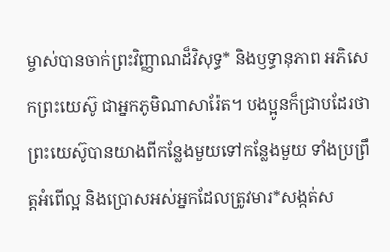ម្ចាស់បានចាក់ព្រះវិញ្ញាណដ៏វិសុទ្ធ* និងឫទ្ធានុភាព អភិសេកព្រះយេស៊ូ ជាអ្នកភូមិណាសារ៉ែត។ បងប្អូនក៏ជ្រាបដែរថាព្រះយេស៊ូបានយាងពីកន្លែងមួយទៅកន្លែងមួយ ទាំងប្រព្រឹត្តអំពើល្អ និងប្រោសអស់អ្នកដែលត្រូវមារ*សង្កត់ស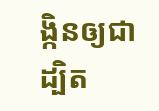ង្កិនឲ្យជា ដ្បិត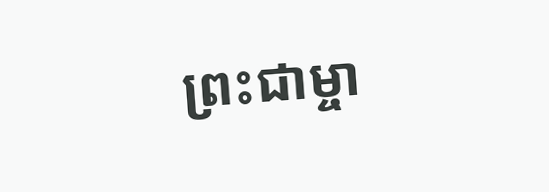ព្រះជាម្ចា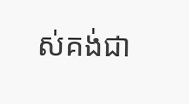ស់គង់ជា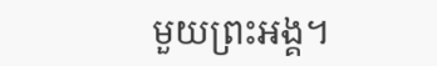មួយព្រះអង្គ។